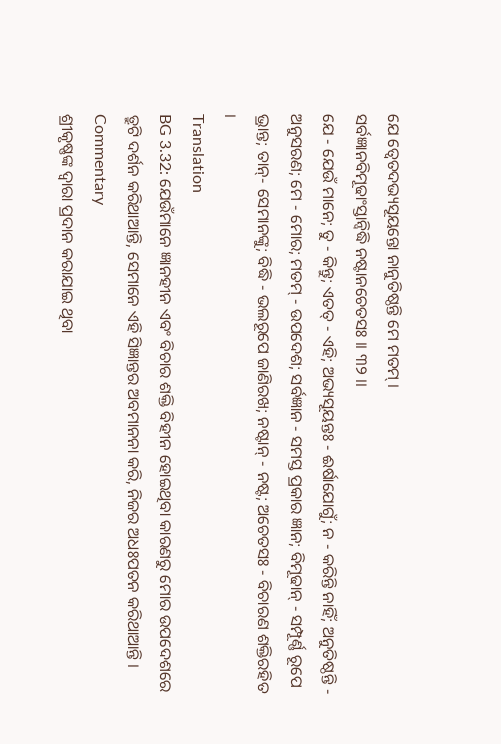ଯେ ତ୍ୱେତଦଭ୍ୟସୂୟନ୍ତୋ ନାନୁତିଷ୍ଠନ୍ତି ମେ ମତମ୍ ।
ସର୍ବଜ୍ଞାନବିମୂଢାଂସ୍ତାନ୍ବିଦ୍ଧି ନଷ୍ଟାନଚେତସଃ ।। ୩୨ ।।
ଯେ - ଯେଉଁ ମାନେ; ତୁ - କିନ୍ତୁ; ଏତତ୍ - ଏହି; ଅଭ୍ୟସୂୟନ୍ତଃ - ଈର୍ଷାଯୋଗୁଁ; ନ - କରିନ୍ତି ନାହିଁ; ଅନୁତିଷ୍ଠନ୍ତି - ଅନୁସରଣ; ମେ - ମୋର; ମତମ୍ - ଉପଦେଶ; ସର୍ବଜ୍ଞାନ - ସମସ୍ତ ପ୍ରକାର ଜ୍ଞାନ; ବିମୂଢାନ୍ - ସମ୍ପୂର୍ଣ୍ଣ ରୂପେ ଭ୍ରାନ୍ତ; ତାନ୍- ସେମାନଙ୍କୁ; ବିଦ୍ଧି - ଭଲରୂପେ ଜାଣିରଖ; ନଷ୍ଟାନ୍ - ନଷ୍ଟ; ଅଚେତସଃ - ବିଚାରଣ ଶକ୍ତିରହିତ ।
Translation
BG 3.32: ଯେଉଁମାନେ ଜ୍ଞାନହୀନ ଏବଂ ବିଚାର ଶକ୍ତି ବିହୀନ ହୋଇଥିବା କାରଣରୁ ମୋର ଉପଦେଶରେ ତ୍ରୁଟି ଦର୍ଶନ କରିଥାଆନ୍ତି, ସେମାନେ ଏହି ସିଜ୍ଞାନ୍ତର ଅବମାନନା କରି, ନିଜର ଅଧଃପତନ କରିଥାଆନ୍ତି ।
Commentary
ଶ୍ରୀକୃଷ୍ଣଙ୍କ ଦ୍ୱାରା ପ୍ରଦାନ କରାଯାଇ ଥିବା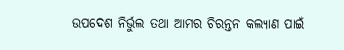ଉପଦେଶ ନିର୍ଭୁଲ ତଥା ଆମର ଚିରନ୍ତନ କଲ୍ୟାଣ ପାଇଁ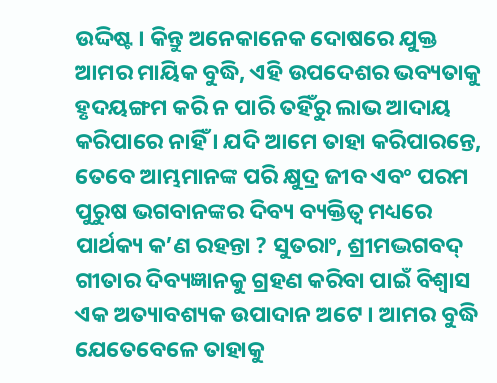ଉଦ୍ଦିଷ୍ଟ । କିନ୍ତୁ ଅନେକାନେକ ଦୋଷରେ ଯୁକ୍ତ ଆମର ମାୟିକ ବୁଦ୍ଧି, ଏହି ଉପଦେଶର ଭବ୍ୟତାକୁ ହୃଦୟଙ୍ଗମ କରି ନ ପାରି ତହିଁରୁ ଲାଭ ଆଦାୟ କରିପାରେ ନାହିଁ । ଯଦି ଆମେ ତାହା କରିପାରନ୍ତେ, ତେବେ ଆମ୍ଭମାନଙ୍କ ପରି କ୍ଷୁଦ୍ର ଜୀବ ଏବଂ ପରମ ପୁରୁଷ ଭଗବାନଙ୍କର ଦିବ୍ୟ ବ୍ୟକ୍ତିତ୍ୱ ମଧ୍ୟରେ ପାର୍ଥକ୍ୟ କ’ଣ ରହନ୍ତା ? ସୁତରାଂ, ଶ୍ରୀମଦ୍ଭଗବଦ୍ ଗୀତାର ଦିବ୍ୟଜ୍ଞାନକୁ ଗ୍ରହଣ କରିବା ପାଇଁ ବିଶ୍ୱାସ ଏକ ଅତ୍ୟାବଶ୍ୟକ ଉପାଦାନ ଅଟେ । ଆମର ବୁଦ୍ଧି ଯେତେବେଳେ ତାହାକୁ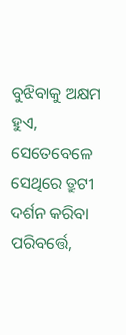ବୁଝିବାକୁ ଅକ୍ଷମ ହୁଏ, ସେତେବେଳେ ସେଥିରେ ତ୍ରୁଟୀ ଦର୍ଶନ କରିବା ପରିବର୍ତ୍ତେ,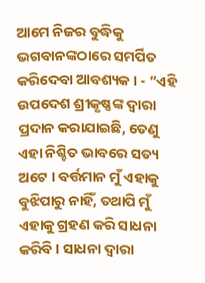ଆମେ ନିଜର ବୁଦ୍ଧିକୁ ଭଗବାନଙ୍କଠାରେ ସମର୍ପିତ କରିଦେବା ଆବଶ୍ୟକ । - “ଏହି ଉପଦେଶ ଶ୍ରୀକୃଷ୍ଣଙ୍କ ଦ୍ୱାରା ପ୍ରଦାନ କରାଯାଇଛି, ତେଣୁ ଏହା ନିଶ୍ଚିତ ଭାବରେ ସତ୍ୟ ଅଟେ । ବର୍ତ୍ତମାନ ମୁଁ ଏହାକୁ ବୁଝିପାରୁ ନାହିଁ, ତଥାପି ମୁଁ ଏହାକୁ ଗ୍ରହଣ କରି ସାଧନା କରିବି । ସାଧନା ଦ୍ୱାରା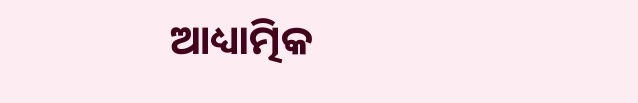ଆଧ୍ୟାତ୍ମିକ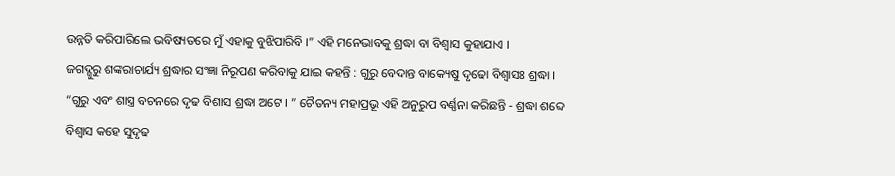ଉନ୍ନତି କରିପାରିଲେ ଭବିଷ୍ୟତରେ ମୁଁ ଏହାକୁ ବୁଝିପାରିବି ।” ଏହି ମନେଭାବକୁ ଶ୍ରଦ୍ଧା ବା ବିଶ୍ୱାସ କୁହାଯାଏ ।
ଜଗଦ୍ଗୁରୁ ଶଙ୍କରାଚାର୍ଯ୍ୟ ଶ୍ରଦ୍ଧାର ସଂଜ୍ଞା ନିରୂପଣ କରିବାକୁ ଯାଇ କହନ୍ତି : ଗୁରୁ ବେଦାନ୍ତ ବାକ୍ୟେଷୁ ଦୃଢୋ ବିଶ୍ୱାସଃ ଶ୍ରଦ୍ଧା । “ଗୁରୁ ଏବଂ ଶାସ୍ତ୍ର ବଚନରେ ଦୃଢ ବିଶାସ ଶ୍ରଦ୍ଧା ଅଟେ । ” ଚୈତନ୍ୟ ମହାପ୍ରଭୂ ଏହି ଅନୁରୁପ ବର୍ଣ୍ଣନା କରିଛନ୍ତି - ଶ୍ରଦ୍ଧା ଶବ୍ଦେ ବିଶ୍ୱାସ କହେ ସୁଦୃଢ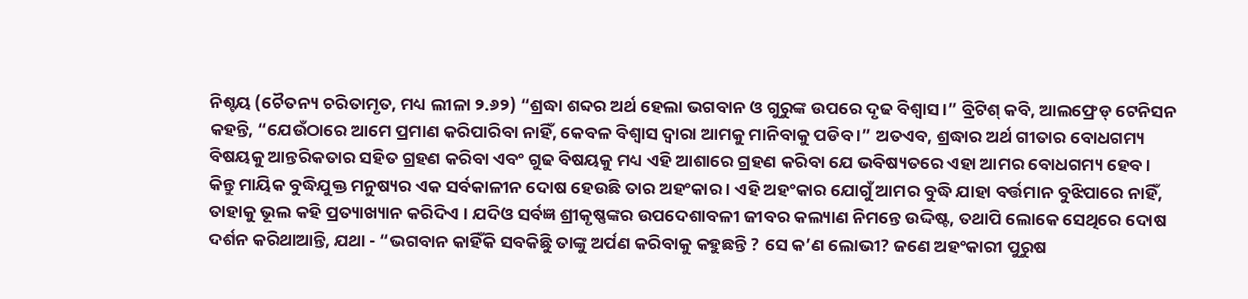ନିଶ୍ଟୟ (ଚୈତନ୍ୟ ଚରିତାମୃତ, ମଧ୍ୟ ଲୀଳା ୨.୬୨) “ଶ୍ରଦ୍ଧା ଶବ୍ଦର ଅର୍ଥ ହେଲା ଭଗବାନ ଓ ଗୁରୁଙ୍କ ଉପରେ ଦୃଢ ବିଶ୍ୱାସ ।” ବ୍ରିଟିଶ୍ କବି, ଆଲଫ୍ରେଡ୍ ଟେନିସନ କହନ୍ତି, “ଯେଉଁଠାରେ ଆମେ ପ୍ରମାଣ କରିପାରିବା ନାହିଁ, କେବଳ ବିଶ୍ୱାସ ଦ୍ୱାରା ଆମକୁ ମାନିବାକୁ ପଡିବ ।” ଅତଏବ, ଶ୍ରଦ୍ଧାର ଅର୍ଥ ଗୀତାର ବୋଧଗମ୍ୟ ବିଷୟକୁ ଆନ୍ତରିକତାର ସହିତ ଗ୍ରହଣ କରିବା ଏବଂ ଗୁଢ ବିଷୟକୁ ମଧ୍ୟ ଏହି ଆଶାରେ ଗ୍ରହଣ କରିବା ଯେ ଭବିଷ୍ୟତରେ ଏହା ଆମର ବୋଧଗମ୍ୟ ହେବ ।
କିନ୍ତୁ ମାୟିକ ବୁଦ୍ଧିଯୁକ୍ତ ମନୁଷ୍ୟର ଏକ ସର୍ବକାଳୀନ ଦୋଷ ହେଉଛି ତାର ଅହଂକାର । ଏହି ଅହଂକାର ଯୋଗୁଁ ଆମର ବୁଦ୍ଧି ଯାହା ବର୍ତ୍ତମାନ ବୁଝିପାରେ ନାହିଁ, ତାହାକୁ ଭୂଲ କହି ପ୍ରତ୍ୟାଖ୍ୟାନ କରିଦିଏ । ଯଦିଓ ସର୍ବଜ୍ଞ ଶ୍ରୀକୃଷ୍ଣଙ୍କର ଉପଦେଶାବଳୀ ଜୀବର କଲ୍ୟାଣ ନିମନ୍ତେ ଉଦ୍ଦିଷ୍ଟ, ତଥାପି ଲୋକେ ସେଥିରେ ଦୋଷ ଦର୍ଶନ କରିଥାଆନ୍ତି, ଯଥା - “ଭଗବାନ କାହିଁକି ସବକିଛିୁ ତାଙ୍କୁ ଅର୍ପଣ କରିବାକୁ କହୁଛନ୍ତି ? ସେ କ’ଣ ଲୋଭୀ? ଜଣେ ଅହଂକାରୀ ପୁରୁଷ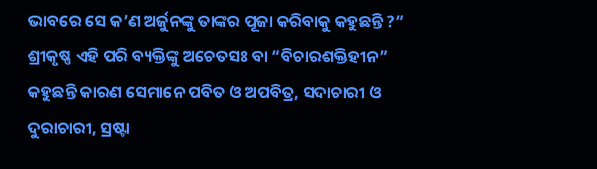ଭାବରେ ସେ କ’ଣ ଅର୍ଜୁନଙ୍କୁ ତାଙ୍କର ପୂଜା କରିବାକୁ କହୁଛନ୍ତି ?” ଶ୍ରୀକୃଷ୍ଣ ଏହି ପରି ବ୍ୟକ୍ତିଙ୍କୁ ଅଚେତସଃ ବା “ବିଚାରଶକ୍ତିହୀନ” କହୁଛନ୍ତି କାରଣ ସେମାନେ ପବିତ ଓ ଅପବିତ୍ର, ସଦାଚାରୀ ଓ ଦୁରାଚାରୀ, ସ୍ରଷ୍ଟା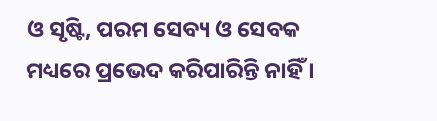ଓ ସୃଷ୍ଟି, ପରମ ସେବ୍ୟ ଓ ସେବକ ମଧ୍ୟରେ ପ୍ରଭେଦ କରିପାରିନ୍ତି ନାହିଁ ।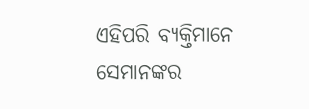ଏହିପରି ବ୍ୟକ୍ତିମାନେ ସେମାନଙ୍କର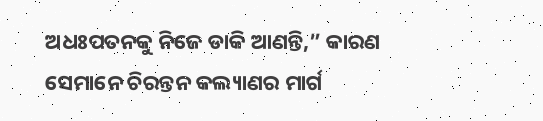ଅଧଃପତନକୁ ନିଜେ ଡାକି ଆଣନ୍ତି,” କାରଣ ସେମାନେ ଚିରନ୍ତନ କଲ୍ୟାଣର ମାର୍ଗ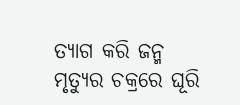ତ୍ୟାଗ କରି ଜନ୍ମ ମୃତ୍ୟୁର ଚକ୍ରରେ ଘୂରି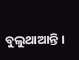ବୁଲୁଥାଆନ୍ତି ।